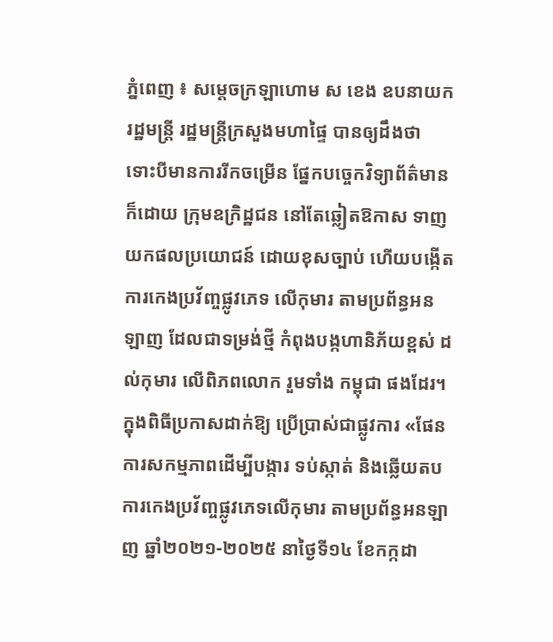ភ្នំពេញ ៖ សម្ដេចក្រឡាហោម ស ខេង ឧបនាយករដ្ឋមន្ដ្រី រដ្ឋមន្ដ្រីក្រសួងមហាផ្ទៃ បានឲ្យដឹងថា ទោះបីមានការរីកចម្រើន ផ្នែកបច្ចេកវិទ្យាព័ត៌មាន ក៏ដោយ ក្រុមឧក្រិដ្ឋជន នៅតែឆ្លៀតឱកាស ទាញយកផលប្រយោជន៍ ដោយខុសច្បាប់ ហើយបង្កើតការកេងប្រវ័ញ្ចផ្លូវភេទ លើកុមារ តាមប្រព័ន្ធអនឡាញ ដែលជាទម្រង់ថ្មី កំពុងបង្កហានិភ័យខ្ពស់ ដល់កុមារ លើពិភពលោក រួមទាំង កម្ពុជា ផងដែរ។
ក្នុងពិធីប្រកាសដាក់ឱ្យ ប្រើប្រាស់ជាផ្លូវការ «ផែនការសកម្មភាពដើម្បីបង្ការ ទប់ស្កាត់ និងឆ្លើយតប ការកេងប្រវ័ញ្ចផ្លូវភេទលើកុមារ តាមប្រព័ន្ធអនឡាញ ឆ្នាំ២០២១-២០២៥ នាថ្ងៃទី១៤ ខែកក្កដា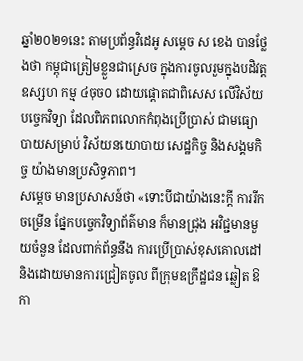ឆ្នាំ២០២១នេះ តាមប្រព័ន្ធវិដេអូ សម្ដេច ស ខេង បានថ្លែងថា កម្ពុជាត្រៀមខ្លួនជាស្រេច ក្នុងការចូលរួមក្នុងបដិវត្តឧស្សហ កម្ម ៤ចុច០ ដោយផ្តោតជាពិសេស លើវិស័យបច្ចេកវិទ្យា ដែលពិភពលោកកំពុងប្រើប្រាស់ ជាមធ្យោបាយសម្រាប់ វិស័យនយោបាយ សេដ្ឋកិច្ច និងសង្គមកិច្ច យ៉ាងមានប្រសិទ្ធភាព។
សម្ដេច មានប្រសាសន៍ថា «ទោះបីជាយ៉ាងនេះក្តី ការរីកចម្រើន ផ្នែកបច្ចេកវិទ្យាព័ត៌មាន ក៏មានជ្រុង អវិជ្ជមានមួយចំនួន ដែលពាក់ព័ន្ធនឹង ការប្រើប្រាស់ខុសគោលដៅ និងដោយមានការជ្រៀតចូល ពីក្រុមឧក្រឹដ្ឋជន ឆ្លៀត ឱកា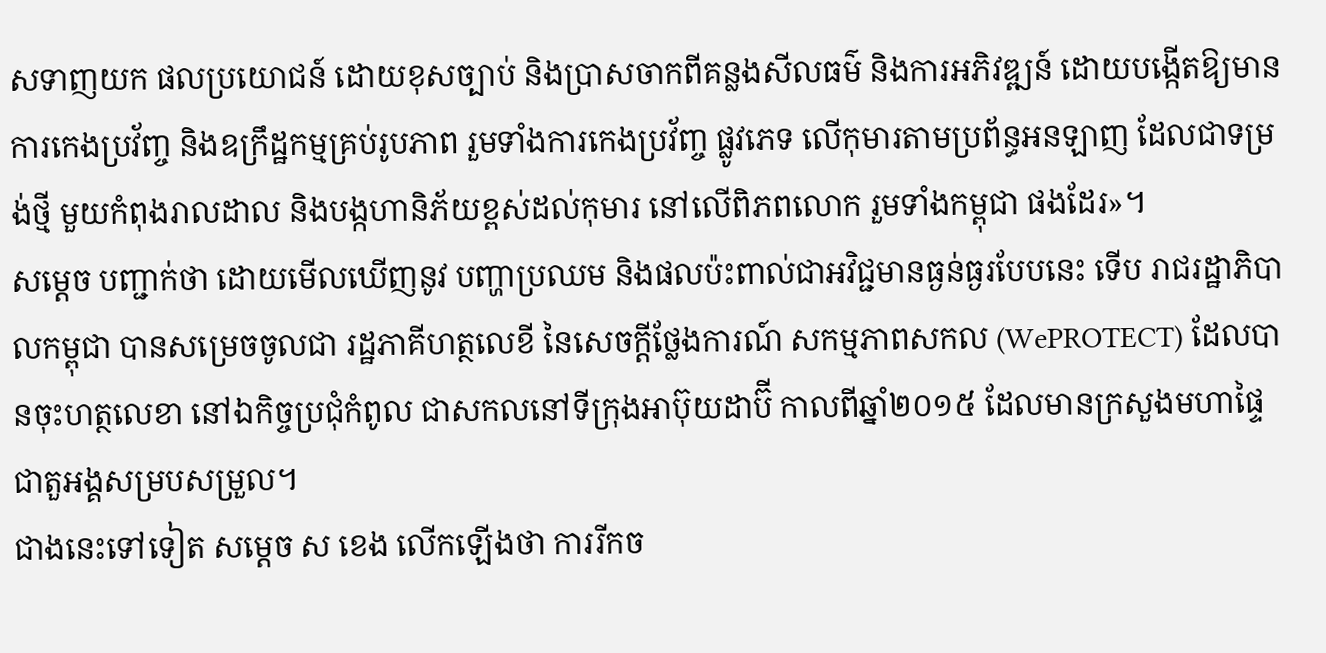សទាញយក ផលប្រយោជន៍ ដោយខុសច្បាប់ និងប្រាសចាកពីគន្លងសីលធម៌ និងការអភិវឌ្ឍន៍ ដោយបង្កើតឱ្យមាន ការកេងប្រវ័ញ្ច និងឧក្រឹដ្ឋកម្មគ្រប់រូបភាព រួមទាំងការកេងប្រវ័ញ្ច ផ្លូវភេទ លើកុមារតាមប្រព័ន្ធអនឡាញ ដែលជាទម្រង់ថ្មី មួយកំពុងរាលដាល និងបង្កហានិភ័យខ្ពស់ដល់កុមារ នៅលើពិភពលោក រួមទាំងកម្ពុជា ផងដែរ»។
សម្ដេច បញ្ជាក់ថា ដោយមើលឃើញនូវ បញ្ហាប្រឈម និងផលប៉ះពាល់ជាអវិជ្ជមានធ្ងន់ធ្ងរបែបនេះ ទើប រាជរដ្ឋាភិបាលកម្ពុជា បានសម្រេចចូលជា រដ្ឋភាគីហត្ថលេខី នៃសេចក្តីថ្លែងការណ៍ សកម្មភាពសកល (WePROTECT) ដែលបានចុះហត្ថលេខា នៅឯកិច្ចប្រជុំកំពូល ជាសកលនៅទីក្រុងអាប៊ុយដាប៊ី កាលពីឆ្នាំ២០១៥ ដែលមានក្រសួងមហាផ្ទៃ ជាតួអង្គសម្របសម្រួល។
ជាងនេះទៅទៀត សម្ដេច ស ខេង លើកឡើងថា ការរីកច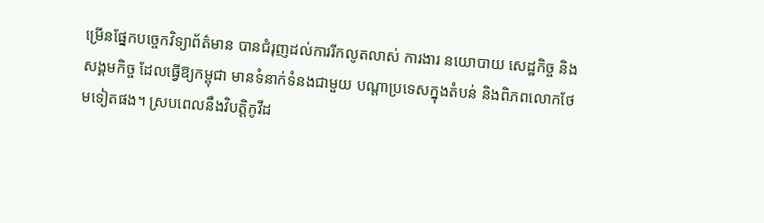ម្រើនផ្នែកបច្ចេកវិទ្យាព័ត៌មាន បានជំរុញដល់ការរីកលូតលាស់ ការងារ នយោបាយ សេដ្ឋកិច្ច និងសង្គមកិច្ច ដែលធ្វើឱ្យកម្ពុជា មានទំនាក់ទំនងជាមួយ បណ្តាប្រទេសក្នុងតំបន់ និងពិភពលោកថែមទៀតផង។ ស្របពេលនឹងវិបត្តិកូវីដ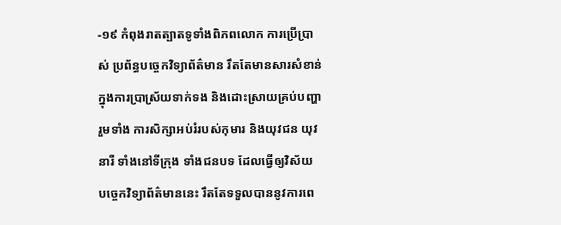-១៩ កំពុងរាតត្បាតទូទាំងពិភពលោក ការប្រើប្រាស់ ប្រព័ន្ធបច្ចេកវិទ្យាព័ត៌មាន រឹតតែមានសារសំខាន់ ក្នុងការប្រាស្រ័យទាក់ទង និងដោះស្រាយគ្រប់បញ្ហា រួមទាំង ការសិក្សាអប់រំរបស់កុមារ និងយុវជន យុវនារី ទាំងនៅទីក្រុង ទាំងជនបទ ដែលធ្វើឲ្យវិស័យ បច្ចេកវិទ្យាព័ត៌មាននេះ រឹតតែទទួលបាននូវការពេ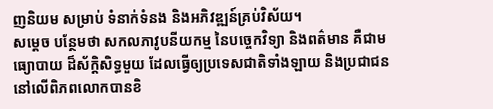ញនិយម សម្រាប់ ទំនាក់ទំនង និងអភិវឌ្ឍន៍គ្រប់វិស័យ។
សម្ដេច បន្ថែមថា សកលភាវូបនីយកម្ម នៃបច្ចេកវិទ្យា និងពត៌មាន គឺជាមធ្យោបាយ ដ៏ស័ក្តិសិទ្ធមួយ ដែលធ្វើឲ្យប្រទេសជាតិទាំងឡាយ និងប្រជាជននៅលើពិភពលោកបានខិ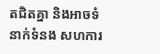តជិតគ្នា និងអាចទំនាក់ទំនង សហការ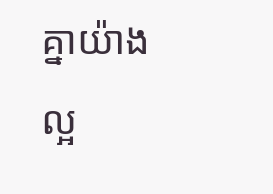គ្នាយ៉ាងល្អ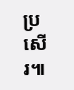ប្រសើរ៕